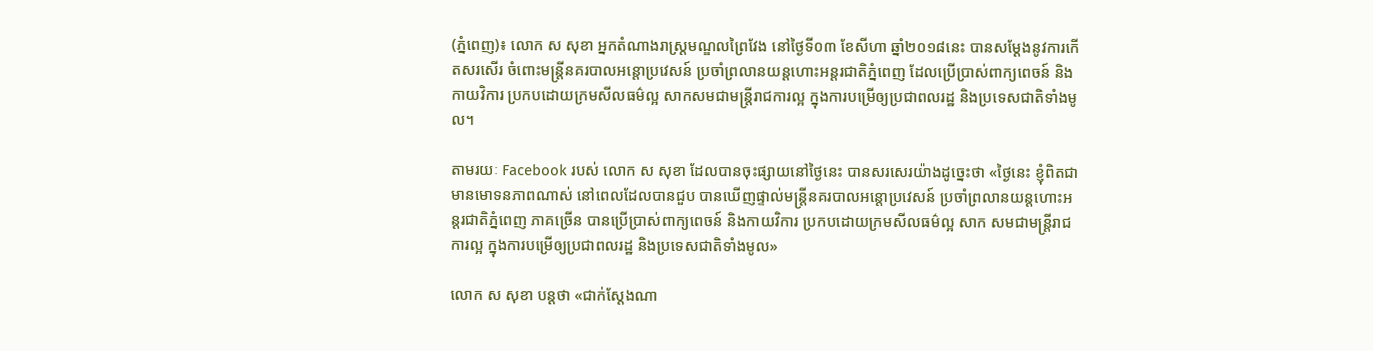(ភ្នំពេញ)៖ លោក ស សុខា អ្នកតំណាងរាស្ដ្រមណ្ឌលព្រៃវែង នៅថ្ងៃទី០៣ ខែសីហា ឆ្នាំ២០១៨នេះ បានសម្ដែងនូវការកើតសរសើរ ចំពោះមន្ត្រីនគរបាលអន្តោប្រវេសន៍ ប្រចាំព្រលានយន្តហោះអន្តរជាតិភ្នំពេញ ដែលប្រើប្រាស់ពាក្យពេចន៍ និងកាយវិការ ប្រកបដោយក្រមសីលធម៌ល្អ សាកសមជាមន្ត្រីរាជការល្អ ក្នុងការបម្រើឲ្យប្រជាពលរដ្ឋ និងប្រទេសជាតិទាំងមូល។

តាមរយៈ Facebook របស់ លោក ស សុខា ដែលបានចុះផ្សាយនៅថ្ងៃនេះ បានសរសេរយ៉ាងដូច្នេះថា «ថ្ងៃនេះ ខ្ញុំពិតជាមានមោទនភាពណាស់ នៅពេលដែលបានជួប បានឃើញផ្ទាល់មន្ត្រីនគរបាលអន្តោប្រវេសន៍ ប្រចាំព្រលានយន្តហោះអន្តរជាតិភ្នំពេញ ភាគច្រើន បានប្រើប្រាស់ពាក្យពេចន៍ និងកាយវិការ ប្រកបដោយក្រមសីលធម៌ល្អ សាក សមជាមន្ត្រីរាជការល្អ ក្នុងការបម្រើឲ្យប្រជាពលរដ្ឋ និងប្រទេសជាតិទាំងមូល»

លោក ស សុខា បន្ដថា «ជាក់ស្តែងណា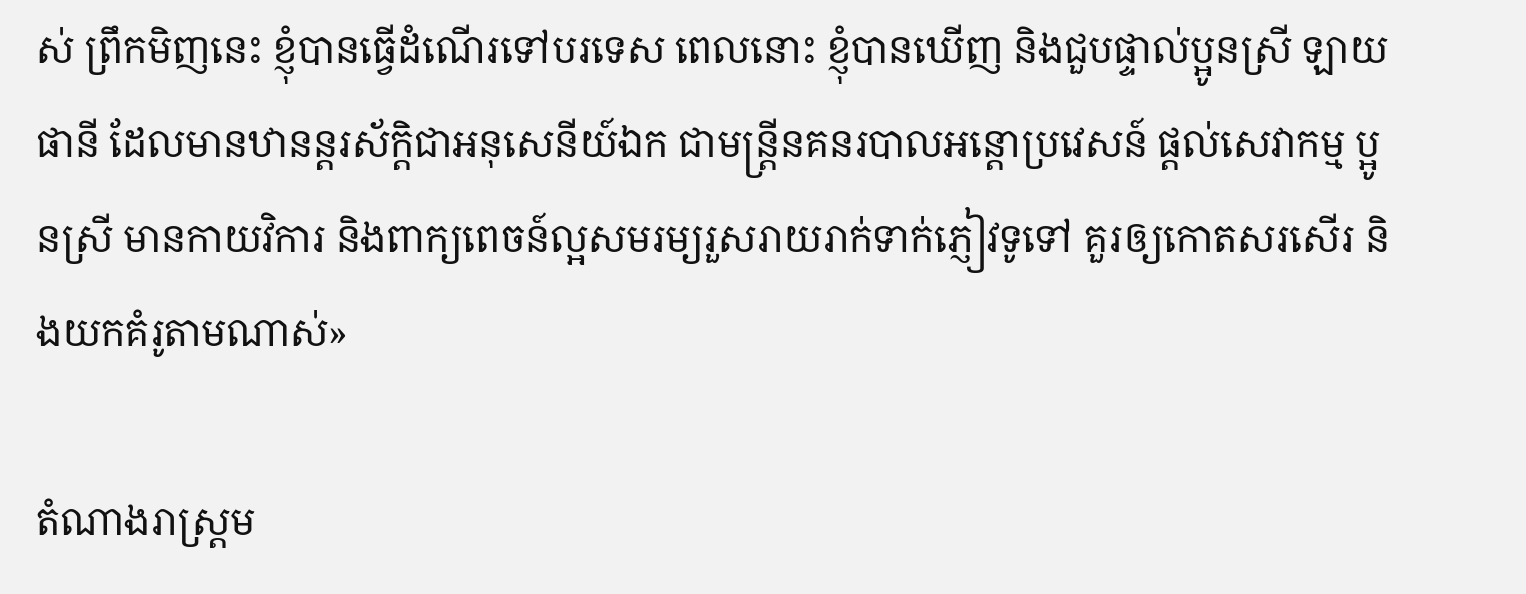ស់ ព្រឹកមិញនេះ ខ្ញុំបានធ្វើដំណើរទៅបរទេស ពេលនោះ ខ្ញុំបានឃើញ និងជួបផ្ទាល់ប្អូនស្រី ឡាយ ផានី ដែលមានឋានន្តរស័ក្តិជាអនុសេនីយ៍ឯក ជាមន្ត្រីនគនរបាលអន្តោប្រវេសន៍ ផ្តល់សេវាកម្ម ប្អូនស្រី មានកាយវិការ និងពាក្យពេចន៍ល្អសមរម្យរួសរាយរាក់ទាក់ភ្ញៀវទូទៅ គួរឲ្យកោតសរសើរ និងយកគំរូតាមណាស់»

តំណាងរាស្ដ្រម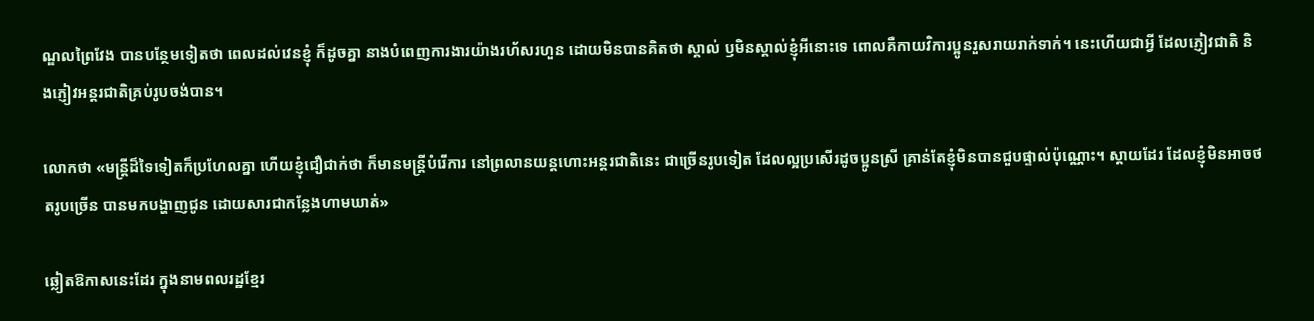ណ្ឌលព្រៃវែង បានបន្ថែមទៀតថា ពេលដល់វេនខ្ញុំ ក៏ដូចគ្នា នាងបំពេញការងារយ៉ាងរហ័សរហួន ដោយមិនបានគិតថា ស្គាល់ ឫមិនស្គាល់ខ្ញុំអីនោះទេ ពោលគឺកាយវិការប្អូនរួសរាយរាក់ទាក់។ នេះហើយជាអ្វី ដែលភ្ញៀវជាតិ និងភ្ញៀវអន្តរជាតិគ្រប់រូបចង់បាន។

លោកថា «មន្ត្រីដ៏ទៃទៀតក៏ប្រហែលគ្នា ហើយខ្ញុំជឿជាក់ថា ក៏មានមន្ត្រីបំរើការ នៅព្រលានយន្តហោះអន្តរជាតិនេះ ជាច្រើនរូបទៀត ដែលល្អប្រសើរដូចប្អូនស្រី គ្រាន់តែខ្ញុំមិនបានជួបផ្ទាល់ប៉ុណ្ណោះ។ ស្ដាយដែរ ដែលខ្ញុំមិនអាចថតរូបច្រើន បានមកបង្ហាញជូន ដោយសារជាកន្លែងហាមឃាត់»

ឆ្លៀតឱកាសនេះដែរ ក្នុងនាមពលរដ្ឋខ្មែរ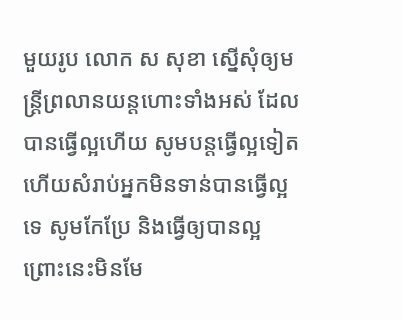មួយរូប លោក ស សុខា ស្នើសុំឲ្យមន្ត្រីព្រលានយន្តហោះទាំងអស់ ដែលបានធ្វើល្អហើយ សូមបន្តធ្វើល្អទៀត ហើយសំរាប់អ្នកមិនទាន់បានធ្វើល្អទេ សូមកែប្រែ និងធ្វើឲ្យបានល្អ ព្រោះនេះមិនមែ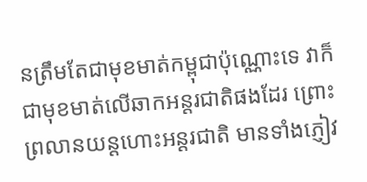នត្រឹមតែជាមុខមាត់កម្ពុជាប៉ុណ្ណោះទេ វាក៏ជាមុខមាត់លើឆាកអន្តរជាតិផងដែរ ព្រោះព្រលានយន្តហោះអន្តរជាតិ មានទាំងភ្ញៀវ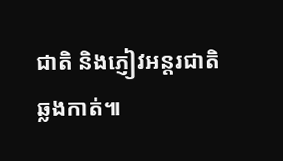ជាតិ និងភ្ញៀវអន្តរជាតិឆ្លងកាត់៕